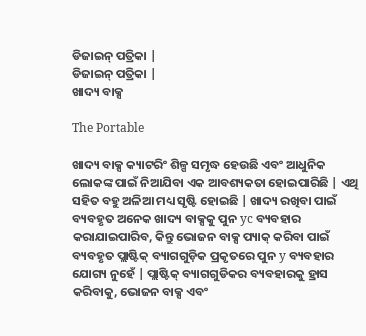ଡିଜାଇନ୍ ପତ୍ରିକା |
ଡିଜାଇନ୍ ପତ୍ରିକା |
ଖାଦ୍ୟ ବାକ୍ସ

The Portable

ଖାଦ୍ୟ ବାକ୍ସ କ୍ୟାଟରିଂ ଶିଳ୍ପ ସମୃଦ୍ଧ ହେଉଛି ଏବଂ ଆଧୁନିକ ଲୋକଙ୍କ ପାଇଁ ନିଆଯିବା ଏକ ଆବଶ୍ୟକତା ହୋଇପାରିଛି | ଏଥି ସହିତ ବହୁ ଅଳିଆ ମଧ୍ୟ ସୃଷ୍ଟି ହୋଇଛି | ଖାଦ୍ୟ ରଖିବା ପାଇଁ ବ୍ୟବହୃତ ଅନେକ ଖାଦ୍ୟ ବାକ୍ସକୁ ପୁନ yc ବ୍ୟବହାର କରାଯାଇପାରିବ, କିନ୍ତୁ ଭୋଜନ ବାକ୍ସ ପ୍ୟାକ୍ କରିବା ପାଇଁ ବ୍ୟବହୃତ ପ୍ଲାଷ୍ଟିକ୍ ବ୍ୟାଗଗୁଡ଼ିକ ପ୍ରକୃତରେ ପୁନ y ବ୍ୟବହାର ଯୋଗ୍ୟ ନୁହେଁ | ପ୍ଲାଷ୍ଟିକ୍ ବ୍ୟାଗଗୁଡିକର ବ୍ୟବହାରକୁ ହ୍ରାସ କରିବାକୁ, ଭୋଜନ ବାକ୍ସ ଏବଂ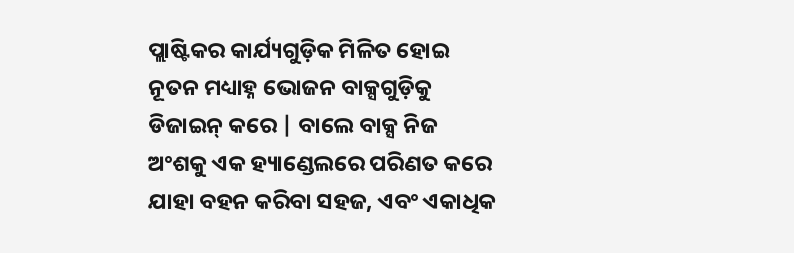ପ୍ଲାଷ୍ଟିକର କାର୍ଯ୍ୟଗୁଡ଼ିକ ମିଳିତ ହୋଇ ନୂତନ ମଧ୍ୟାହ୍ନ ଭୋଜନ ବାକ୍ସଗୁଡ଼ିକୁ ଡିଜାଇନ୍ କରେ | ବାଲେ ବାକ୍ସ ନିଜ ଅଂଶକୁ ଏକ ହ୍ୟାଣ୍ଡେଲରେ ପରିଣତ କରେ ଯାହା ବହନ କରିବା ସହଜ, ଏବଂ ଏକାଧିକ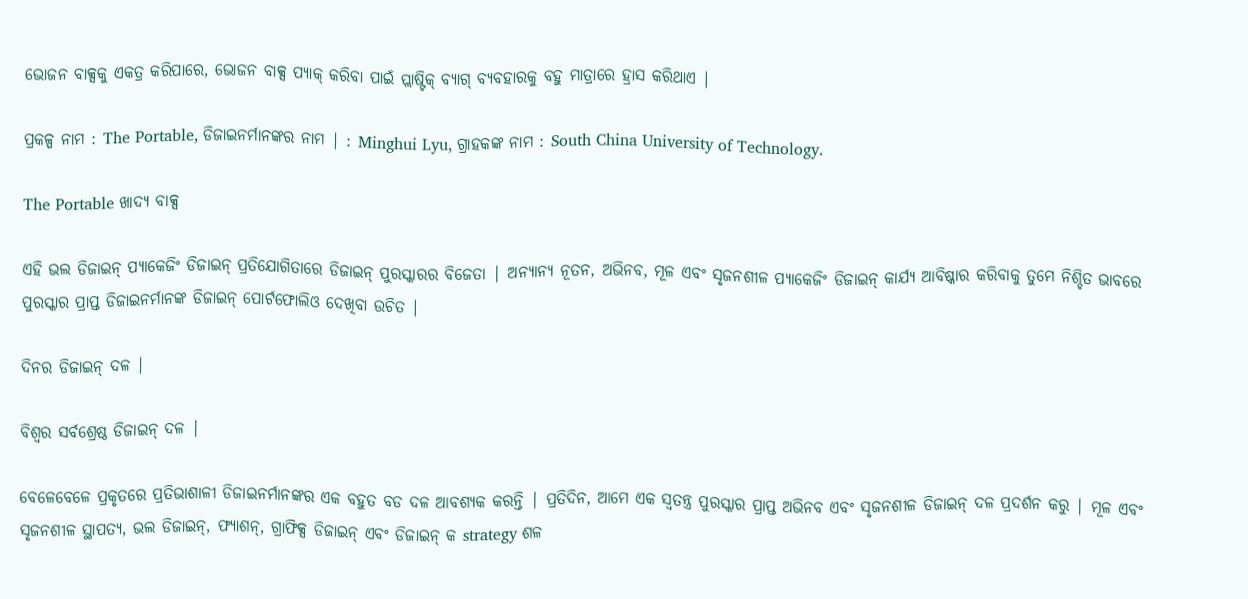ଭୋଜନ ବାକ୍ସକୁ ଏକତ୍ର କରିପାରେ, ଭୋଜନ ବାକ୍ସ ପ୍ୟାକ୍ କରିବା ପାଇଁ ପ୍ଲାଷ୍ଟିକ୍ ବ୍ୟାଗ୍ ବ୍ୟବହାରକୁ ବହୁ ମାତ୍ରାରେ ହ୍ରାସ କରିଥାଏ |

ପ୍ରକଳ୍ପ ନାମ : The Portable, ଡିଜାଇନର୍ମାନଙ୍କର ନାମ | : Minghui Lyu, ଗ୍ରାହକଙ୍କ ନାମ : South China University of Technology.

The Portable ଖାଦ୍ୟ ବାକ୍ସ

ଏହି ଭଲ ଡିଜାଇନ୍ ପ୍ୟାକେଜିଂ ଡିଜାଇନ୍ ପ୍ରତିଯୋଗିତାରେ ଡିଜାଇନ୍ ପୁରସ୍କାରର ବିଜେତା | ଅନ୍ୟାନ୍ୟ ନୂତନ, ଅଭିନବ, ମୂଳ ଏବଂ ସୃଜନଶୀଳ ପ୍ୟାକେଜିଂ ଡିଜାଇନ୍ କାର୍ଯ୍ୟ ଆବିଷ୍କାର କରିବାକୁ ତୁମେ ନିଶ୍ଚିତ ଭାବରେ ପୁରସ୍କାର ପ୍ରାପ୍ତ ଡିଜାଇନର୍ମାନଙ୍କ ଡିଜାଇନ୍ ପୋର୍ଟଫୋଲିଓ ଦେଖିବା ଉଚିତ |

ଦିନର ଡିଜାଇନ୍ ଦଳ |

ବିଶ୍ୱର ସର୍ବଶ୍ରେଷ୍ଠ ଡିଜାଇନ୍ ଦଳ |

ବେଳେବେଳେ ପ୍ରକୃତରେ ପ୍ରତିଭାଶାଳୀ ଡିଜାଇନର୍ମାନଙ୍କର ଏକ ବହୁତ ବଡ ଦଳ ଆବଶ୍ୟକ କରନ୍ତି | ପ୍ରତିଦିନ, ଆମେ ଏକ ସ୍ୱତନ୍ତ୍ର ପୁରସ୍କାର ପ୍ରାପ୍ତ ଅଭିନବ ଏବଂ ସୃଜନଶୀଳ ଡିଜାଇନ୍ ଦଳ ପ୍ରଦର୍ଶନ କରୁ | ମୂଳ ଏବଂ ସୃଜନଶୀଳ ସ୍ଥାପତ୍ୟ, ଭଲ ଡିଜାଇନ୍, ଫ୍ୟାଶନ୍, ଗ୍ରାଫିକ୍ସ ଡିଜାଇନ୍ ଏବଂ ଡିଜାଇନ୍ କ strategy ଶଳ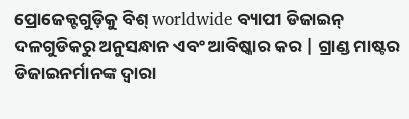ପ୍ରୋଜେକ୍ଟଗୁଡ଼ିକୁ ବିଶ୍ worldwide ବ୍ୟାପୀ ଡିଜାଇନ୍ ଦଳଗୁଡିକରୁ ଅନୁସନ୍ଧାନ ଏବଂ ଆବିଷ୍କାର କର | ଗ୍ରାଣ୍ଡ ମାଷ୍ଟର ଡିଜାଇନର୍ମାନଙ୍କ ଦ୍ୱାରା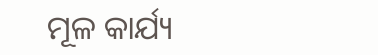ମୂଳ କାର୍ଯ୍ୟ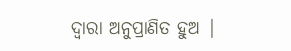ଦ୍ୱାରା ଅନୁପ୍ରାଣିତ ହୁଅ |